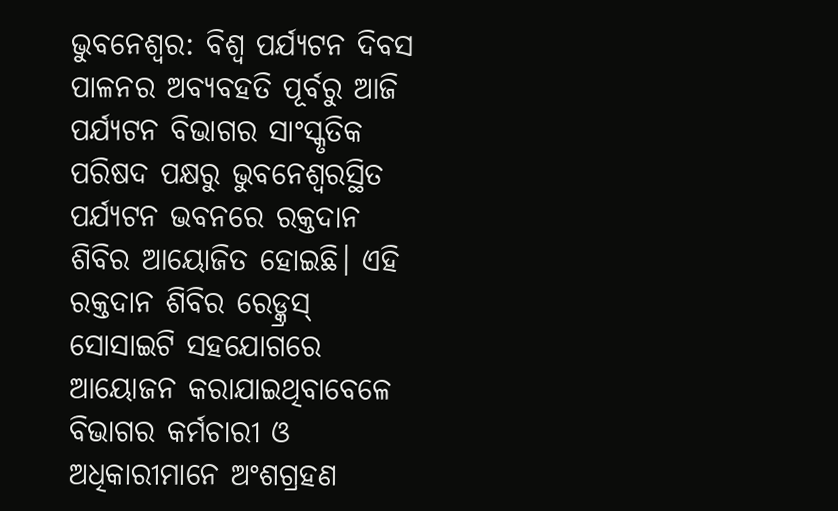ଭୁବନେଶ୍ୱର: ବିଶ୍ୱ ପର୍ଯ୍ୟଟନ ଦିବସ ପାଳନର ଅବ୍ୟବହତି ପୂର୍ବରୁ ଆଜି ପର୍ଯ୍ୟଟନ ବିଭାଗର ସାଂସ୍କୃତିକ ପରିଷଦ ପକ୍ଷରୁ ଭୁବନେଶ୍ୱରସ୍ଥିତ ପର୍ଯ୍ୟଟନ ଭବନରେ ରକ୍ତଦାନ ଶିବିର ଆୟୋଜିତ ହୋଇଛି। ଏହି ରକ୍ତଦାନ ଶିବିର ରେଡ୍କ୍ରସ୍ ସୋସାଇଟି ସହଯୋଗରେ ଆୟୋଜନ କରାଯାଇଥିବାବେଳେ ବିଭାଗର କର୍ମଚାରୀ ଓ ଅଧିକାରୀମାନେ ଅଂଶଗ୍ରହଣ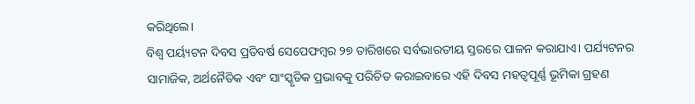କରିଥିଲେ।
ବିଶ୍ୱ ପର୍ୟ୍ୟଟନ ଦିବସ ପ୍ରତିବର୍ଷ ସେପେଫମ୍ବର ୨୭ ତାରିଖରେ ସର୍ବଭାରତୀୟ ସ୍ତରରେ ପାଳନ କରାଯାଏ। ପର୍ଯ୍ୟଟନର ସାମାଜିକ, ଅର୍ଥନୈତିକ ଏବଂ ସାଂସ୍କୃତିକ ପ୍ରଭାବକୁ ପରିଚିତ କରାଇବାରେ ଏହି ଦିବସ ମହତ୍ୱପୂର୍ଣ୍ଣ ଭୂମିକା ଗ୍ରହଣ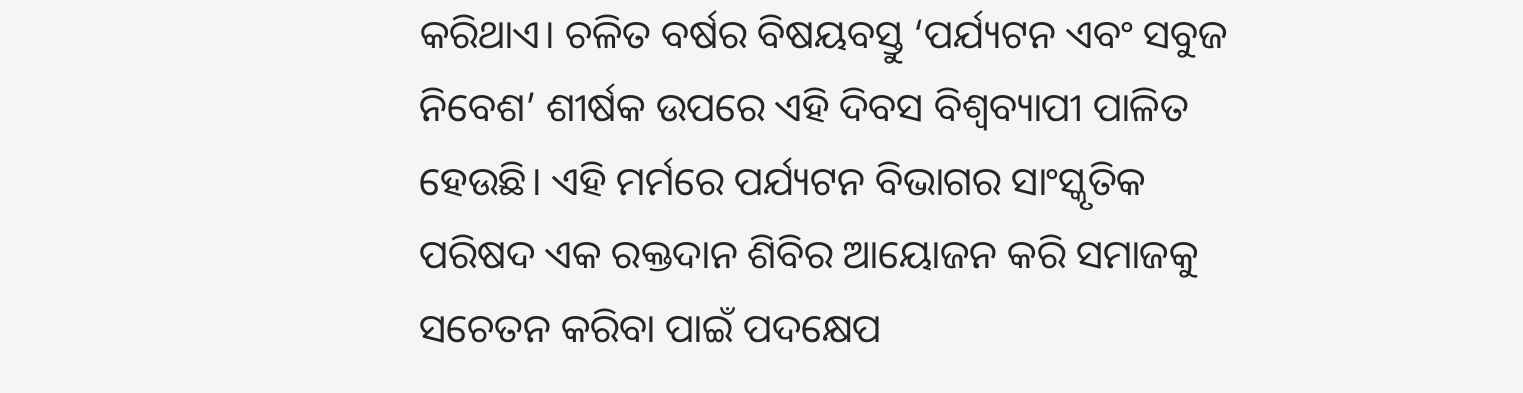କରିଥାଏ। ଚଳିତ ବର୍ଷର ବିଷୟବସ୍ତୁ ‘ପର୍ଯ୍ୟଟନ ଏବଂ ସବୁଜ ନିବେଶ’ ଶୀର୍ଷକ ଉପରେ ଏହି ଦିବସ ବିଶ୍ୱବ୍ୟାପୀ ପାଳିତ ହେଉଛି। ଏହି ମର୍ମରେ ପର୍ଯ୍ୟଟନ ବିଭାଗର ସାଂସ୍କୃତିକ ପରିଷଦ ଏକ ରକ୍ତଦାନ ଶିବିର ଆୟୋଜନ କରି ସମାଜକୁ ସଚେତନ କରିବା ପାଇଁ ପଦକ୍ଷେପ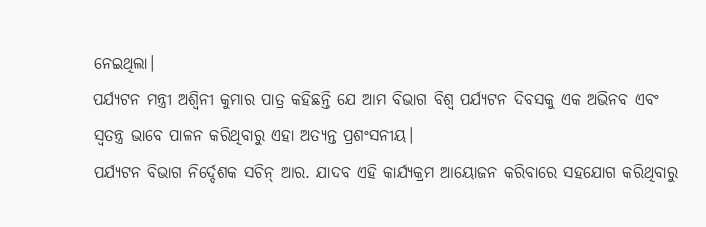ନେଇଥିଲା।
ପର୍ଯ୍ୟଟନ ମନ୍ତ୍ରୀ ଅଶ୍ୱିନୀ କୁମାର ପାତ୍ର କହିଛନ୍ତି ଯେ ଆମ ବିଭାଗ ବିଶ୍ୱ ପର୍ଯ୍ୟଟନ ଦିବସକୁ ଏକ ଅଭିନବ ଏବଂ ସ୍ୱତନ୍ତ୍ର ଭାବେ ପାଳନ କରିଥିବାରୁ ଏହା ଅତ୍ୟନ୍ତ ପ୍ରଶଂସନୀୟ।
ପର୍ଯ୍ୟଟନ ବିଭାଗ ନିର୍ଦ୍ଦେଶକ ସଚିନ୍ ଆର. ଯାଦବ ଏହି କାର୍ଯ୍ୟକ୍ରମ ଆୟୋଜନ କରିବାରେ ସହଯୋଗ କରିଥିବାରୁ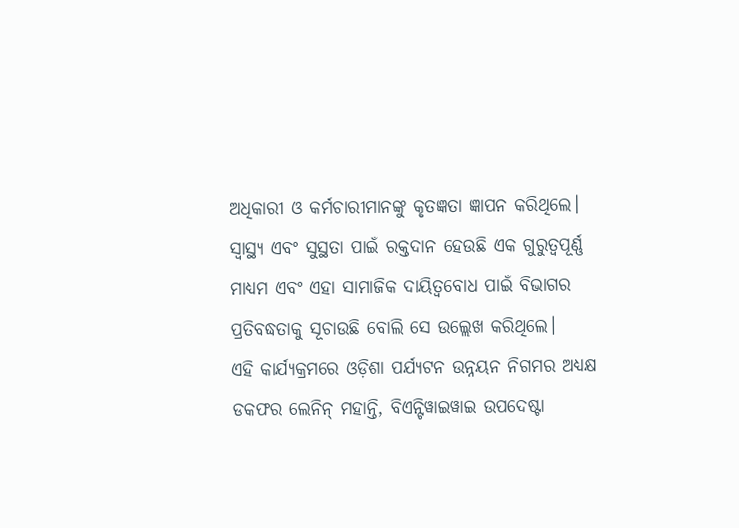ଅଧିକାରୀ ଓ କର୍ମଚାରୀମାନଙ୍କୁ କୃତଜ୍ଞତା ଜ୍ଞାପନ କରିଥିଲେ। ସ୍ୱାସ୍ଥ୍ୟ ଏବଂ ସୁସ୍ଥତା ପାଇଁ ରକ୍ତଦାନ ହେଉଛି ଏକ ଗୁରୁତ୍ୱପୂର୍ଣ୍ଣ ମାଧ୍ୟମ ଏବଂ ଏହା ସାମାଜିକ ଦାୟିତ୍ୱବୋଧ ପାଇଁ ବିଭାଗର ପ୍ରତିବଦ୍ଧତାକୁ ସୂଚାଉଛି ବୋଲି ସେ ଉଲ୍ଲେଖ କରିଥିଲେ।
ଏହି କାର୍ଯ୍ୟକ୍ରମରେ ଓଡ଼ିଶା ପର୍ଯ୍ୟଟନ ଉନ୍ନୟନ ନିଗମର ଅଧ୍ୟକ୍ଷ ଡକଫର ଲେନିନ୍ ମହାନ୍ତି, ବିଏନ୍ଟିୱାଇୱାଇ ଉପଦେଷ୍ଟା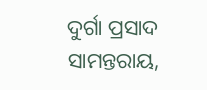ଦୁର୍ଗା ପ୍ରସାଦ ସାମନ୍ତରାୟ,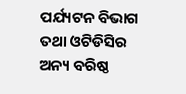ପର୍ଯ୍ୟଟନ ବିଭାଗ ତଥା ଓଟିଡିସିର ଅନ୍ୟ ବରିଷ୍ଠ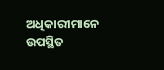ଅଧିକାରୀମାନେ ଉପସ୍ଥିତ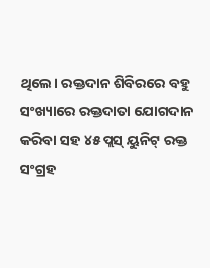ଥିଲେ। ରକ୍ତଦାନ ଶିବିରରେ ବହୁ ସଂଖ୍ୟାରେ ରକ୍ତଦାତା ଯୋଗଦାନ କରିବା ସହ ୪୫ ପ୍ଲସ୍ ୟୁନିଟ୍ ରକ୍ତ ସଂଗ୍ରହ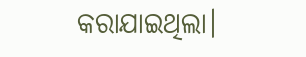କରାଯାଇଥିଲା।